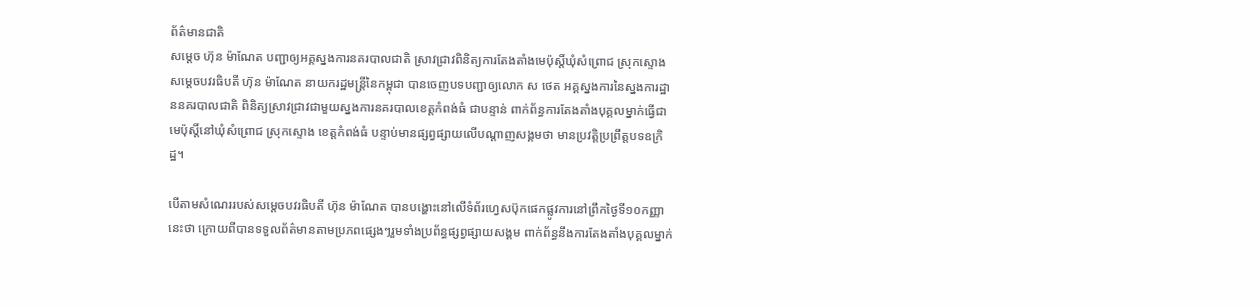ព័ត៌មានជាតិ
សម្ដេច ហ៊ុន ម៉ាណែត បញ្ជាឲ្យអគ្គស្នងការនគរបាលជាតិ ស្រាវជ្រាវពិនិត្យការតែងតាំងមេប៉ុស្តិ៍ឃុំសំព្រោជ ស្រុកស្ទោង
សម្ដេចបវរធិបតី ហ៊ុន ម៉ាណែត នាយករដ្ឋមន្ត្រីនៃកម្ពុជា បានចេញបទបញ្ជាឲ្យលោក ស ថេត អគ្គស្នងការនៃស្នងការដ្ឋាននគរបាលជាតិ ពិនិត្យស្រាវជ្រាវជាមួយស្នងការនគរបាលខេត្តកំពង់ធំ ជាបន្ទាន់ ពាក់ព័ន្ធការតែងតាំងបុគ្គលម្នាក់ធ្វើជាមេប៉ុស្តិ៍នៅឃុំសំព្រោជ ស្រុកស្ទោង ខេត្តកំពង់ធំ បន្ទាប់មានផ្សព្វផ្សាយលើបណ្ដាញសង្គមថា មានប្រវត្តិប្រព្រឹត្តបទឧក្រិដ្ឋ។

បើតាមសំណេររបស់សម្ដេចបវរធិបតី ហ៊ុន ម៉ាណែត បានបង្ហោះនៅលើទំព័រហ្វេសប៊ុកផេកផ្លូវការនៅព្រឹកថ្ងៃទី១០កញ្ញានេះថា ក្រោយពីបានទទួលព័ត៌មានតាមប្រភពផ្សេងៗរួមទាំងប្រព័ន្ធផ្សព្វផ្សាយសង្គម ពាក់ព័ន្ធនឹងការតែងតាំងបុគ្គលម្នាក់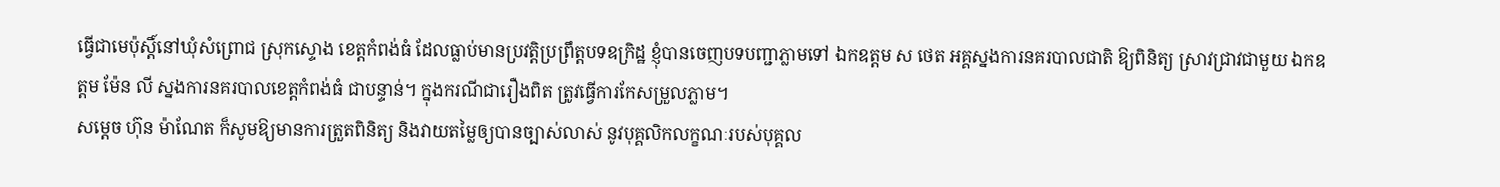ធ្វើជាមេប៉ុស្តិ៍នៅឃុំសំព្រោជ ស្រុកស្ទោង ខេត្តកំពង់ធំ ដែលធ្លាប់មានប្រវត្តិប្រព្រឹត្តបទឧក្រិដ្ឋ ខ្ញុំបានចេញបទបញ្ជាភ្លាមទៅ ឯកឧត្តម ស ថេត អគ្គស្នងការនគរបាលជាតិ ឱ្យពិនិត្យ ស្រាវជ្រាវជាមួយ ឯកឧត្តម ម៉ែន លី ស្នងការនគរបាលខេត្តកំពង់ធំ ជាបន្ទាន់។ ក្នុងករណីជារឿងពិត ត្រូវធ្វើការកែសម្រួលភ្លាម។
សម្ដេច ហ៊ុន ម៉ាណែត ក៏សូមឱ្យមានការត្រួតពិនិត្យ និងវាយតម្លៃឲ្យបានច្បាស់លាស់ នូវបុគ្គលិកលក្ខណៈរបស់បុគ្គល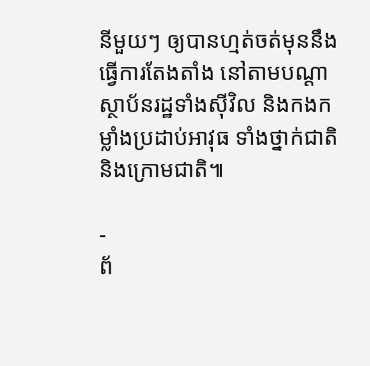នីមួយៗ ឲ្យបានហ្មត់ចត់មុននឹងធ្វើការតែងតាំង នៅតាមបណ្ដាស្ថាប័នរដ្ឋទាំងស៊ីវិល និងកងកម្លាំងប្រដាប់អាវុធ ទាំងថ្នាក់ជាតិនិងក្រោមជាតិ៕

-
ព័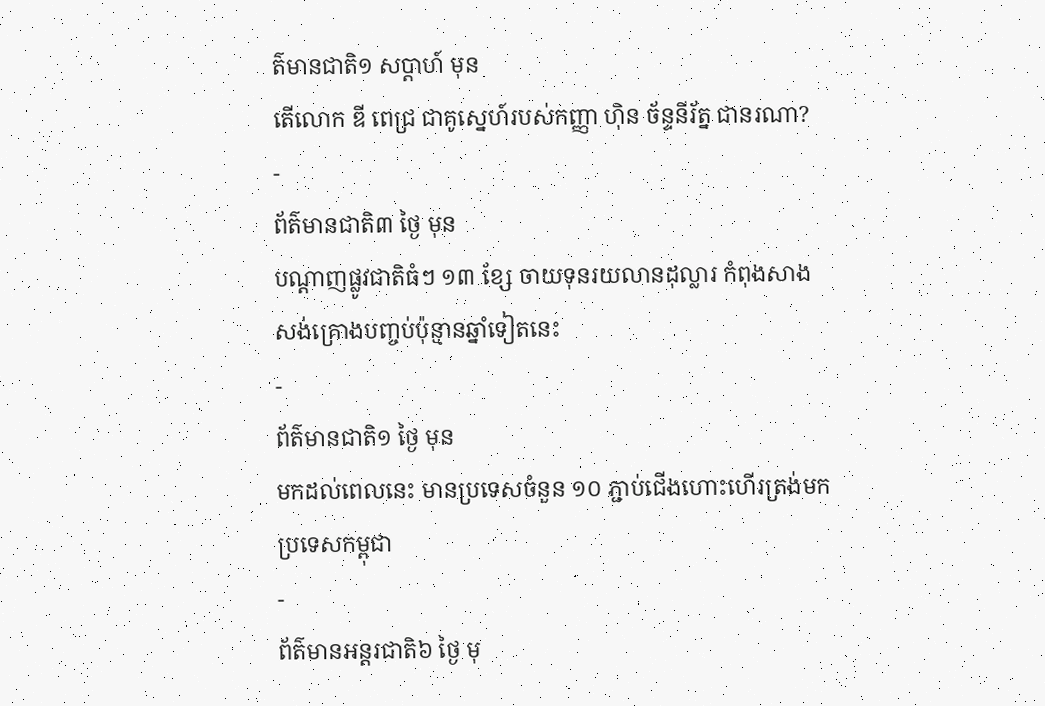ត៌មានជាតិ១ សប្តាហ៍ មុន
តើលោក ឌី ពេជ្រ ជាគូស្នេហ៍របស់កញ្ញា ហ៊ិន ច័ន្ទនីរ័ត្ន ជានរណា?
-
ព័ត៌មានជាតិ៣ ថ្ងៃ មុន
បណ្តាញផ្លូវជាតិធំៗ ១៣ ខ្សែ ចាយទុនរយលានដុល្លារ កំពុងសាងសង់គ្រោងបញ្ចប់ប៉ុន្មានឆ្នាំទៀតនេះ
-
ព័ត៌មានជាតិ១ ថ្ងៃ មុន
មកដល់ពេលនេះ មានប្រទេសចំនួន ១០ ភ្ជាប់ជើងហោះហើរត្រង់មកប្រទេសកម្ពុជា
-
ព័ត៌មានអន្ដរជាតិ៦ ថ្ងៃ មុ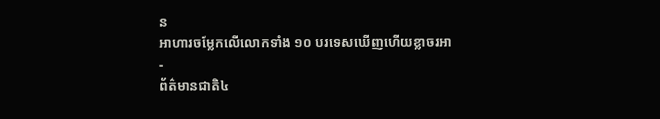ន
អាហារចម្លែកលើលោកទាំង ១០ បរទេសឃើញហើយខ្លាចរអា
-
ព័ត៌មានជាតិ៤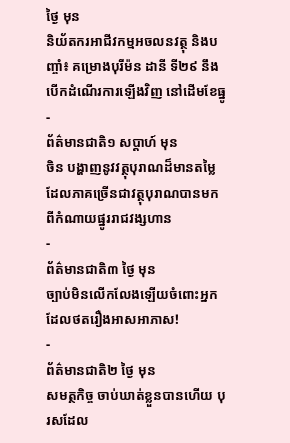ថ្ងៃ មុន
និយ័តករអាជីវកម្មអចលនវត្ថុ និងបញ្ចាំ៖ គម្រោងបុរីម៉ន ដានី ទី២៩ នឹងបើកដំណើរការឡើងវិញ នៅដើមខែធ្នូ
-
ព័ត៌មានជាតិ១ សប្តាហ៍ មុន
ចិន បង្ហាញនូវវត្ថុបុរាណដ៏មានតម្លៃ ដែលភាគច្រើនជាវត្ថុបុរាណបានមកពីកំណាយផ្នូររាជវង្សហាន
-
ព័ត៌មានជាតិ៣ ថ្ងៃ មុន
ច្បាប់មិនលើកលែងឡើយចំពោះអ្នកដែលថតរឿងអាសអាភាស!
-
ព័ត៌មានជាតិ២ ថ្ងៃ មុន
សមត្ថកិច្ច ចាប់ឃាត់ខ្លួនបានហើយ បុរសដែល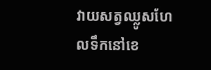វាយសត្វឈ្លូសហែលទឹកនៅខេ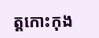ត្តកោះកុង